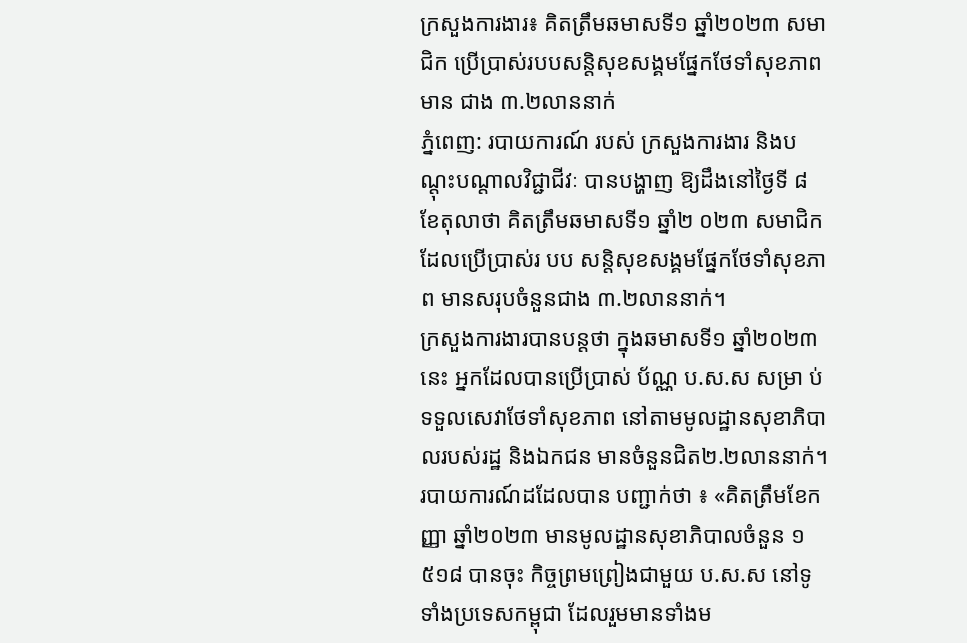ក្រសួងការងារ៖ គិតត្រឹមឆមាសទី១ ឆ្នាំ២០២៣ សមាជិក ប្រើប្រាស់របបសន្តិសុខសង្គមផ្នែកថែទាំសុខភាព មាន ជាង ៣.២លាននាក់
ភ្នំពេញ: របាយការណ៍ របស់ ក្រសួងការងារ និងបណ្តុះបណ្តាលវិជ្ជាជីវៈ បានបង្ហាញ ឱ្យដឹងនៅថ្ងៃទី ៨ ខែតុលាថា គិតត្រឹមឆមាសទី១ ឆ្នាំ២ ០២៣ សមាជិកដែលប្រើប្រាស់រ បប សន្តិសុខសង្គមផ្នែកថែទាំសុខភាព មានសរុបចំនួនជាង ៣.២លាននាក់។
ក្រសួងការងារបានបន្តថា ក្នុងឆមាសទី១ ឆ្នាំ២០២៣នេះ អ្នកដែលបានប្រើប្រាស់ ប័ណ្ណ ប.ស.ស សម្រា ប់ទទួលសេវាថែទាំសុខភាព នៅតាមមូលដ្ឋានសុខាភិបាលរបស់រដ្ឋ និងឯកជន មានចំនួនជិត២.២លាននាក់។
របាយការណ៍ដដែលបាន បញ្ជាក់ថា ៖ «គិតត្រឹមខែកញ្ញា ឆ្នាំ២០២៣ មានមូលដ្ឋានសុខាភិបាលចំនួន ១ ៥១៨ បានចុះ កិច្ចព្រមព្រៀងជាមួយ ប.ស.ស នៅទូទាំងប្រទេសកម្ពុជា ដែលរួមមានទាំងម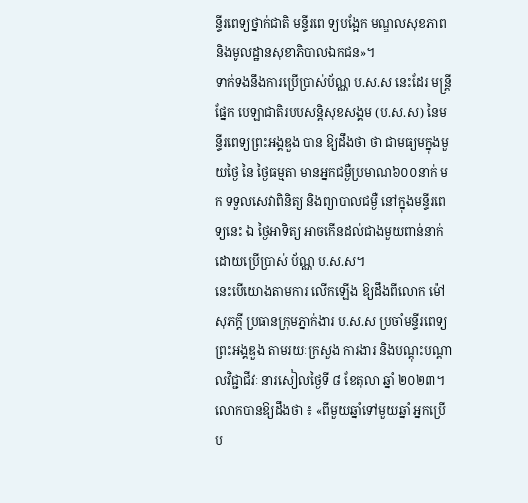ន្ទីរពេទ្យថ្នាក់ជាតិ មន្ទីរពេ ទ្យបង្អែក មណ្ឌលសុខភាព និងមូលដ្ឋានសុខាភិបាលឯកជន»។
ទាក់ទងនឹងការប្រើប្រាស់ប័ណ្ណ ប.ស.ស នេះដែរ មន្រ្តីផ្នែក បេឡាជាតិរបបសន្តិសុខសង្គម (ប.ស.ស) នៃមន្ទីរពេទ្យព្រះអង្គឌួង បាន ឱ្យដឹងថា ថា ជាមធ្យមក្នុងមួយថ្ងៃ នៃ ថ្ងៃធម្មតា មានអ្នកជម្ងឺប្រមាណ៦០០នាក់ មក ទទួលសេវាពិនិត្យ និងព្យាបាលជម្ងឺ នៅក្នុងមន្ទីរពេទ្យនេះ ឯ ថ្ងៃអាទិត្យ អាចកើនដល់ជាងមួយពាន់នាក់ ដោយប្រើប្រាស់ ប័ណ្ណ ប.ស.ស។
នេះបើយោងតាមការ លើកឡើង ឱ្យដឹងពីលោក ម៉ៅ សុភក្តី ប្រធានក្រុមភ្នាក់ងារ ប.ស.ស ប្រចាំមន្ទីរពេទ្យព្រះអង្គឌួង តាមរយៈក្រសួង ការងារ និងបណ្តុះបណ្តាលវិជ្ជាជីវៈ នារសៀលថ្ងៃទី ៨ ខែតុលា ឆ្នាំ ២០២៣។
លោកបានឱ្យដឹងថា ៖ «ពីមួយឆ្នាំទៅមួយឆ្នាំ អ្នកប្រើប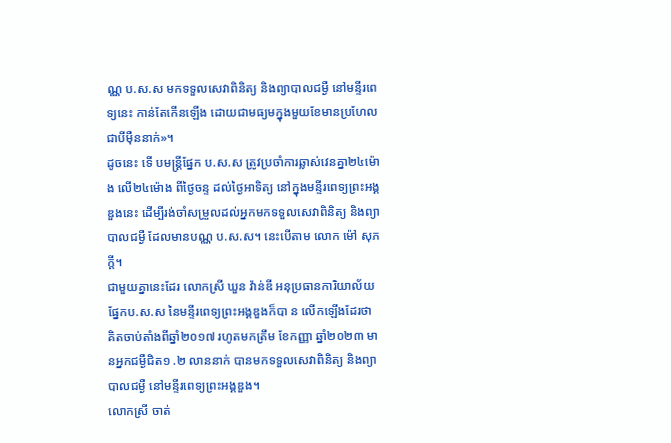ណ្ណ ប.ស.ស មកទទួលសេវាពិនិត្យ និងព្យាបាលជម្ងឺ នៅមន្ទីរពេទ្យនេះ កាន់តែកើនឡើង ដោយជាមធ្យមក្នុងមួយខែមានប្រហែលជាបីម៉ឺននាក់»។
ដូចនេះ ទើ បមន្ត្រីផ្នែក ប.ស.ស ត្រូវប្រចាំការឆ្លាស់វេនគ្នា២៤ម៉ោង លើ២៤ម៉ោង ពីថ្ងៃចន្ទ ដល់ថ្ងៃអាទិត្យ នៅក្នុងមន្ទីរពេទ្យព្រះអង្គឌួងនេះ ដើម្បីរង់ចាំសម្រួលដល់អ្នកមកទទួលសេវាពិនិត្យ និងព្យាបាលជម្ងឺ ដែលមានបណ្ណ ប.ស.ស។ នេះបើតាម លោក ម៉ៅ សុភក្តី។
ជាមួយគ្នានេះដែរ លោកស្រី ឃួន វ៉ាន់ឌី អនុប្រធានការិយាល័យផ្នែកប.ស.ស នៃមន្ទីរពេទ្យព្រះអង្គឌួងក៏បា ន លើកឡើងដែរថា គិតចាប់តាំងពីឆ្នាំ២០១៧ រហូតមកត្រឹម ខែកញ្ញា ឆ្នាំ២០២៣ មានអ្នកជម្ងឺជិត១ .២ លាននាក់ បានមកទទួលសេវាពិនិត្យ និងព្យាបាលជម្ងឺ នៅមន្ទីរពេទ្យព្រះអង្គឌួង។
លោកស្រី ចាត់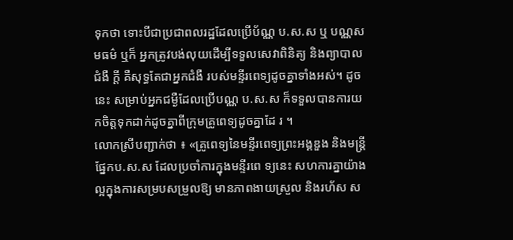ទុកថា ទោះបីជាប្រជាពលរដ្ឋដែលប្រើប័ណ្ណ ប.ស.ស ឬ បណ្ណសមធម៌ ឬក៏ អ្នកត្រូវបង់លុយដើម្បីទទួលសេវាពិនិត្យ និងព្យាបាលជំងឺ ក្តី គឺសុទ្ធតែជាអ្នកជំងឺ របស់មន្ទីរពេទ្យដូចគ្នាទាំងអស់។ ដូចនេះ សម្រាប់អ្នកជម្ងឺដែលប្រើបណ្ណ ប.ស.ស ក៏ទទួលបានការយកចិត្តទុកដាក់ដូចគ្នាពីក្រុមគ្រូពេទ្យដូចគ្នាដែ រ ។
លោកស្រីបញ្ជាក់ថា ៖ «គ្រូពេទ្យនៃមន្ទីរពេទ្យព្រះអង្គឌួង និងមន្ត្រីផ្នែកប.ស.ស ដែលប្រចាំការក្នុងមន្ទីរពេ ទ្យនេះ សហការគ្នាយ៉ាងល្អក្នុងការសម្របសម្រួលឱ្យ មានភាពងាយស្រួល និងរហ័ស ស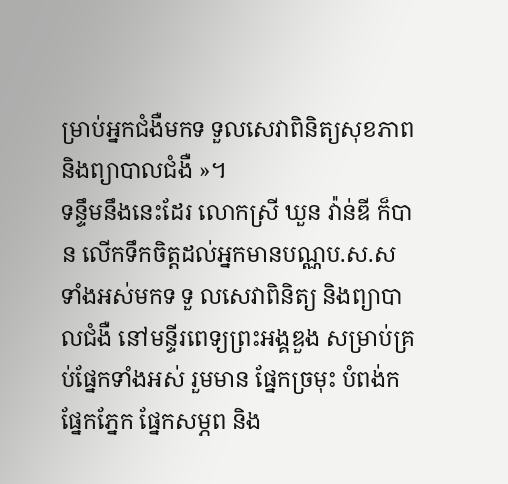ម្រាប់អ្នកជំងឺមកទ ទួលសេវាពិនិត្យសុខភាព និងព្យាបាលជំងឺ »។
ទន្ទឹមនឹងនេះដែរ លោកស្រី ឃួន វ៉ាន់ឌី ក៏បាន លើកទឹកចិត្តដល់អ្នកមានបណ្ណប.ស.ស ទាំងអស់មកទ ទួ លសេវាពិនិត្យ និងព្យាបាលជំងឺ នៅមន្ទីរពេទ្យព្រះអង្គឌួង សម្រាប់គ្រប់ផ្នែកទាំងអស់ រួមមាន ផ្នែកច្រមុះ បំពង់ក ផ្នែកភ្នែក ផ្នែកសម្ភព និង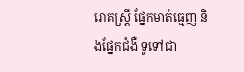រោគស្ត្រី ផ្នែកមាត់ធ្មេញ និងផ្នែកជំងឺ ទូទៅជា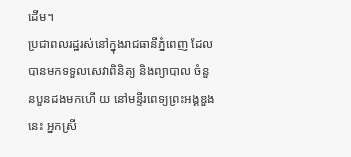ដើម។
ប្រជាពលរដ្ឋរស់នៅក្នុងរាជធានីភ្នំពេញ ដែលបានមកទទួលសេវាពិនិត្យ និងព្យាបាល ចំនួនបួនដងមកហើ យ នៅមន្ទីរពេទ្យព្រះអង្គឌួងនេះ អ្នកស្រី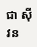ជា ស៊ីវន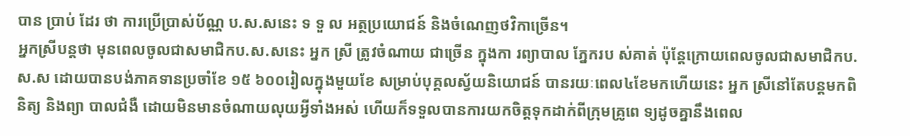បាន ប្រាប់ ដែរ ថា ការប្រើប្រាស់ប័ណ្ណ ប.ស.សនេះ ទ ទួ ល អត្ថប្រយោជន៍ និងចំណេញថវិកាច្រើន។
អ្នកស្រីបន្តថា មុនពេលចូលជាសមាជិកប.ស.សនេះ អ្នក ស្រី ត្រូវចំណាយ ជាច្រើន ក្នុងកា រព្យាបាល ភ្នែករប ស់គាត់ ប៉ុន្តែក្រោយពេលចូលជាសមាជិកប.ស.ស ដោយបានបង់ភាគទានប្រចាំខែ ១៥ ៦០០រៀលក្នុងមួយខែ សម្រាប់បុគ្គលស្វ័យនិយោជន៍ បានរយៈពេល៤ខែមកហើយនេះ អ្នក ស្រីនៅតែបន្តមកពិនិត្យ និងព្យា បាលជំងឺ ដោយមិនមានចំណាយលុយអ្វីទាំងអស់ ហើយក៏ទទួលបានការយកចិត្តទុកដាក់ពីក្រុមគ្រូពេ ទ្យដូចគ្នានឹងពេល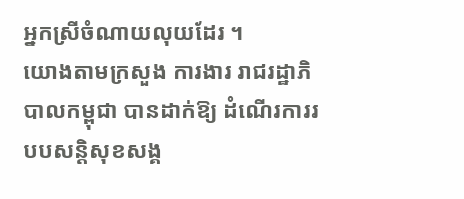អ្នកស្រីចំណាយលុយដែរ ។
យោងតាមក្រសួង ការងារ រាជរដ្ឋាភិបាលកម្ពុជា បានដាក់ឱ្យ ដំណើរការរបបសន្តិសុខសង្គ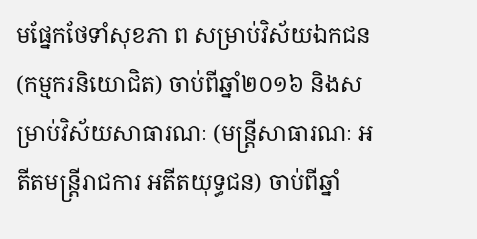មផ្នែកថែទាំសុខភា ព សម្រាប់វិស័យឯកជន (កម្មករនិយោជិត) ចាប់ពីឆ្នាំ២០១៦ និងសម្រាប់វិស័យសាធារណៈ (មន្ត្រីសាធារណៈ អតីតមន្ត្រីរាជការ អតីតយុទ្ធជន) ចាប់ពីឆ្នាំ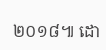២០១៨៕ ដោ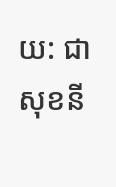យ: ជា សុខនី